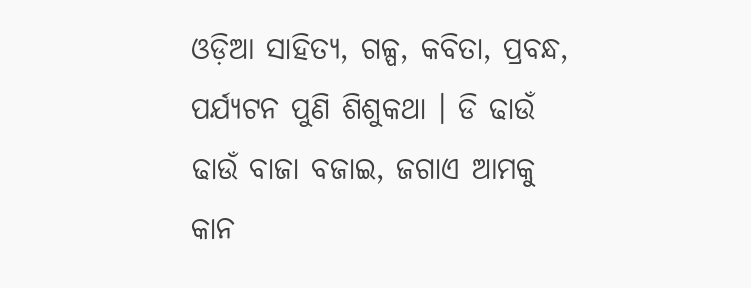ଓଡ଼ିଆ ସାହିତ୍ୟ, ଗଳ୍ପ, କବିତା, ପ୍ରବନ୍ଧ, ପର୍ଯ୍ୟଟନ ପୁଣି ଶିଶୁକଥା । ଡି ଢାଉଁ ଢାଉଁ ବାଜା ବଜାଇ, ଜଗାଏ ଆମକୁ କାନ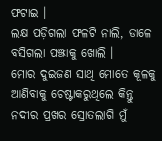ଫଟାଇ ।
ଲକ୍ଷ ପଡ଼ିଗଲା ଫଳଟି ନାଲି, ଡାଳେ ବସିଗଲା ପଞ୍ଝାକୁ ଖୋଲି ।
ମୋର ଦୁଇଜଣ ସାଥି ମୋତେ କୂଳକୁ ଆଣିବାକୁ ଚେଷ୍ଟାକରୁଥିଲେ କିନ୍ତୁ ନଦୀର ପ୍ରଖର ସ୍ରୋତଲାଗି ମୁଁ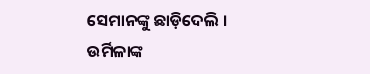ସେମାନଙ୍କୁ ଛାଡ଼ିଦେଲି ।
ଉର୍ମିଳାଙ୍କ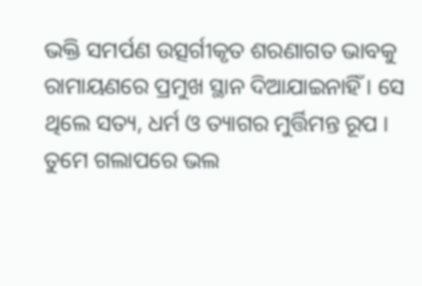ଭକ୍ତି ସମର୍ପଣ ଉତ୍ସର୍ଗୀକୃତ ଶରଣାଗତ ଭାବକୁ ରାମାୟଣରେ ପ୍ରମୁଖ ସ୍ଥାନ ଦିଆଯାଇନାହିଁ । ସେ ଥିଲେ ସତ୍ୟ, ଧର୍ମ ଓ ତ୍ୟାଗର ମୁର୍ତ୍ତିମନ୍ତ ରୂପ ।
ତୁମେ ଗଲାପରେ ଭଲ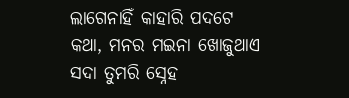ଲାଗେନାହିଁ କାହାରି ପଦଟେ କଥା, ମନର ମଇନା ଖୋଜୁଥାଏ ସଦା ତୁମରି ସ୍ନେହ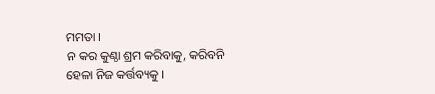ମମତା ।
ନ କର କୁଣ୍ଠା ଶ୍ରମ କରିବାକୁ, କରିବନି ହେଳା ନିଜ କର୍ତ୍ତବ୍ୟକୁ ।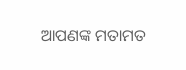ଆପଣଙ୍କ ମତାମତ